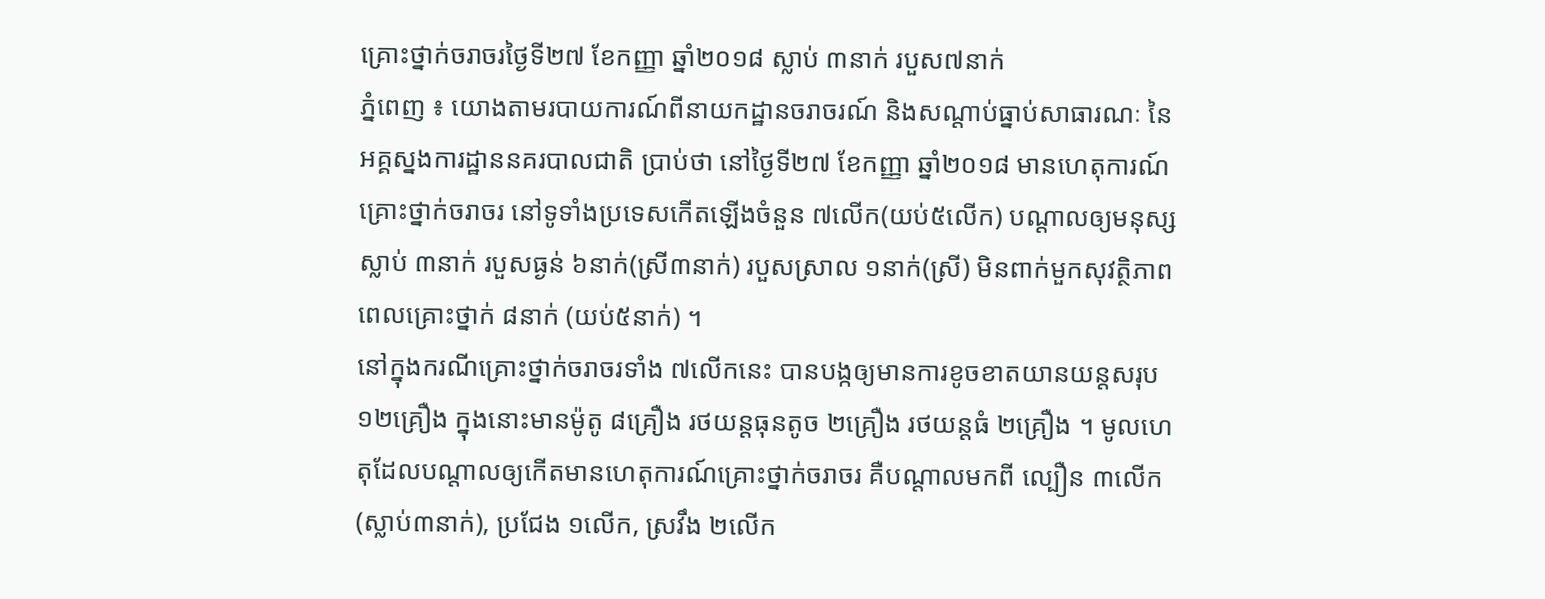គ្រោះថ្នាក់ចរាចរថ្ងៃទី២៧ ខែកញ្ញា ឆ្នាំ២០១៨ ស្លាប់ ៣នាក់ របួស៧នាក់
ភ្នំពេញ ៖ យោងតាមរបាយការណ៍ពីនាយកដ្ឋានចរាចរណ៍ និងសណ្តាប់ធ្នាប់សាធារណៈ នៃអគ្គស្នងការដ្ឋាននគរបាលជាតិ ប្រាប់ថា នៅថ្ងៃទី២៧ ខែកញ្ញា ឆ្នាំ២០១៨ មានហេតុការណ៍គ្រោះថ្នាក់ចរាចរ នៅទូទាំងប្រទេសកើតឡើងចំនួន ៧លើក(យប់៥លើក) បណ្តាលឲ្យមនុស្សស្លាប់ ៣នាក់ របួសធ្ងន់ ៦នាក់(ស្រី៣នាក់) របួសស្រាល ១នាក់(ស្រី) មិនពាក់មួកសុវត្ថិភាពពេលគ្រោះថ្នាក់ ៨នាក់ (យប់៥នាក់) ។
នៅក្នុងករណីគ្រោះថ្នាក់ចរាចរទាំង ៧លើកនេះ បានបង្កឲ្យមានការខូចខាតយានយន្តសរុប ១២គ្រឿង ក្នុងនោះមានម៉ូតូ ៨គ្រឿង រថយន្តធុនតូច ២គ្រឿង រថយន្តធំ ២គ្រឿង ។ មូលហេតុដែលបណ្តាលឲ្យកើតមានហេតុការណ៍គ្រោះថ្នាក់ចរាចរ គឺបណ្តាលមកពី ល្បឿន ៣លើក(ស្លាប់៣នាក់), ប្រជែង ១លើក, ស្រវឹង ២លើក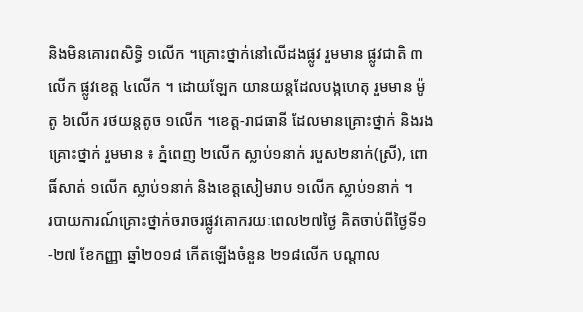និងមិនគោរពសិទ្ធិ ១លើក ។គ្រោះថ្នាក់នៅលើដងផ្លូវ រួមមាន ផ្លូវជាតិ ៣លើក ផ្លូវខេត្ត ៤លើក ។ ដោយឡែក យានយន្តដែលបង្កហេតុ រួមមាន ម៉ូតូ ៦លើក រថយន្តតូច ១លើក ។ខេត្ត-រាជធានី ដែលមានគ្រោះថ្នាក់ និងរងគ្រោះថ្នាក់ រួមមាន ៖ ភ្នំពេញ ២លើក ស្លាប់១នាក់ របួស២នាក់(ស្រី), ពោធិ៍សាត់ ១លើក ស្លាប់១នាក់ និងខេត្តសៀមរាប ១លើក ស្លាប់១នាក់ ។
របាយការណ៍គ្រោះថ្នាក់ចរាចរផ្លូវគោករយៈពេល២៧ថ្ងៃ គិតចាប់ពីថ្ងៃទី១-២៧ ខែកញ្ញា ឆ្នាំ២០១៨ កើតឡើងចំនួន ២១៨លើក បណ្តាល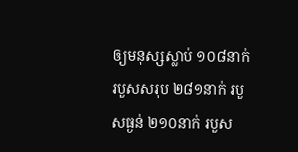ឲ្យមនុស្សស្លាប់ ១០៨នាក់ របួសសរុប ២៨១នាក់ របួសធ្ងន់ ២១០នាក់ របួស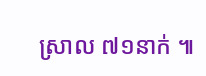ស្រាល ៧១នាក់ ៕